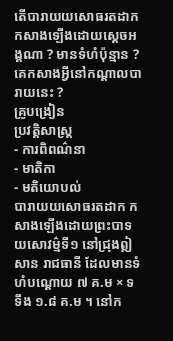តើបារាយយសោធរតដាក កសាងឡើងដោយស្តេចអង្គណា ? មានទំហំប៉ុន្មាន ? គេកសាងអ្វីនៅកណ្តាលបារាយនេះ ?
គ្រូបង្រៀន
ប្រវត្តិសាស្ត្រ
- ការពិពណ៌នា
- មាតិកា
- មតិយោបល់
បារាយយសោធរតដាក កសាងឡើងដោយព្រះបាទយសោវម៌្មទី១ នៅជ្រុងឦសាន រាជធានី ដែលមានទំហំបណ្តោយ ៧ គ.ម × ទទឹង ១.៨ គ.ម ។ នៅក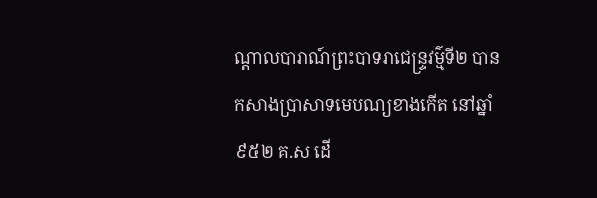ណ្តាលបារាណ៍ព្រះបាទរាជេន្រ្ទវម៌្មទី២ បានកសាងប្រាសាទមេបណ្យខាងកើត នៅឆ្នាំ ៩៥២ គ.ស ដើ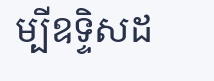ម្បីឧទ្ទិសដ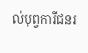ល់បុព្វការីជនរ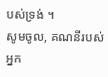បស់ទ្រង់ ។
សូមចូល, គណនីរបស់អ្នក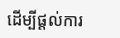ដើម្បីផ្តល់ការ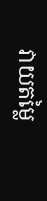វាយតម្លៃ